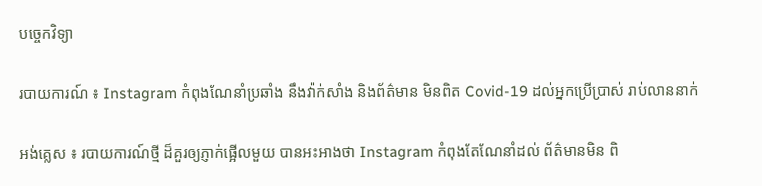បច្ចេកវិទ្យា

របាយការណ៍ ៖ Instagram កំពុងណែនាំប្រឆាំង នឹងវ៉ាក់សាំង និងព័ត៌មាន មិនពិត Covid-19 ដល់អ្នកប្រើប្រាស់ រាប់លាននាក់

អង់គ្លេស ៖ របាយការណ៍ថ្មី ដ៏គួរឲ្យភ្ញាក់ផ្អើលមួយ បានអះអាងថា Instagram កំពុងតែណែនាំដល់ ព័ត៌មានមិន ពិ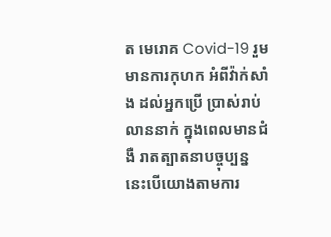ត មេរោគ Covid-19 រួមមានការកុហក អំពីវ៉ាក់សាំង ដល់អ្នកប្រើ ប្រាស់រាប់លាននាក់ ក្នុងពេលមានជំងឺ រាតត្បាតនាបច្ចុប្បន្ន នេះបើយោងតាមការ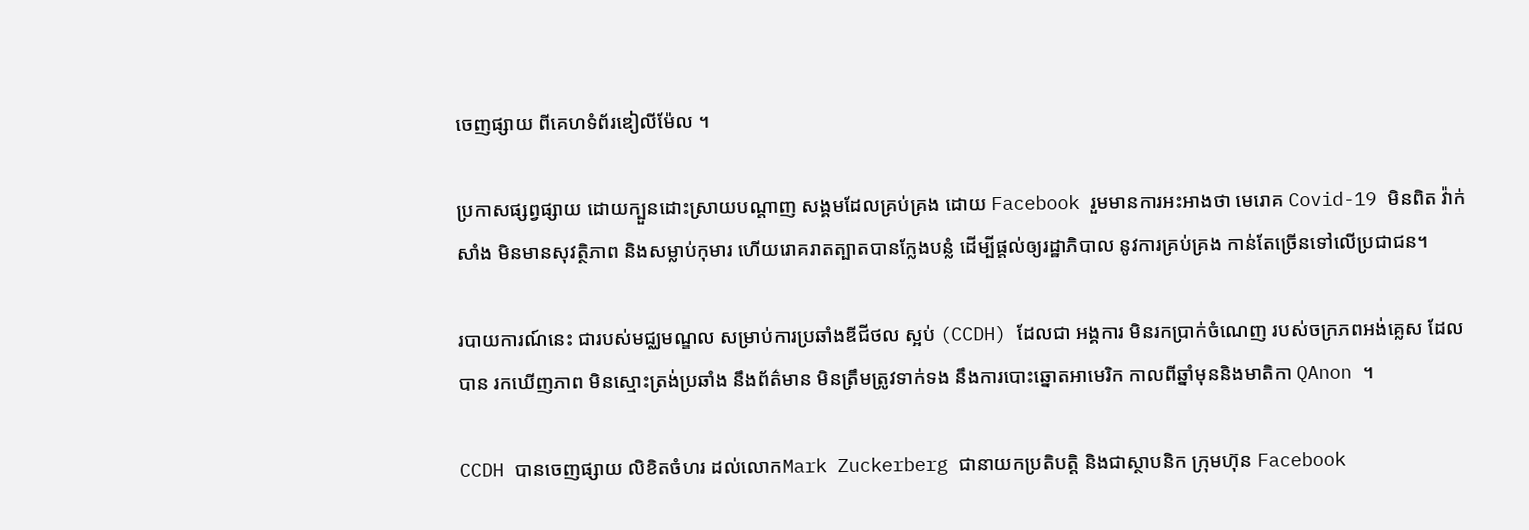ចេញផ្សាយ ពីគេហទំព័រឌៀលីម៉ែល ។

ប្រកាសផ្សព្វផ្សាយ ដោយក្បួនដោះស្រាយបណ្តាញ សង្គមដែលគ្រប់គ្រង ដោយ Facebook រួមមានការអះអាងថា មេរោគ Covid-19 មិនពិត វ៉ាក់សាំង មិនមានសុវត្ថិភាព និងសម្លាប់កុមារ ហើយរោគរាតត្បាតបានក្លែងបន្លំ ដើម្បីផ្តល់ឲ្យរដ្ឋាភិបាល នូវការគ្រប់គ្រង កាន់តែច្រើនទៅលើប្រជាជន។

របាយការណ៍នេះ ជារបស់មជ្ឈមណ្ឌល សម្រាប់ការប្រឆាំងឌីជីថល ស្អប់ (CCDH) ដែលជា អង្គការ មិនរកប្រាក់ចំណេញ របស់ចក្រភពអង់គ្លេស ដែលបាន រកឃើញភាព មិនស្មោះត្រង់ប្រឆាំង នឹងព័ត៌មាន មិនត្រឹមត្រូវទាក់ទង នឹងការបោះឆ្នោតអាមេរិក កាលពីឆ្នាំមុននិងមាតិកា QAnon ។

CCDH បានចេញផ្សាយ លិខិតចំហរ ដល់លោកMark Zuckerberg ជានាយកប្រតិបត្តិ និងជាស្ថាបនិក ក្រុមហ៊ុន Facebook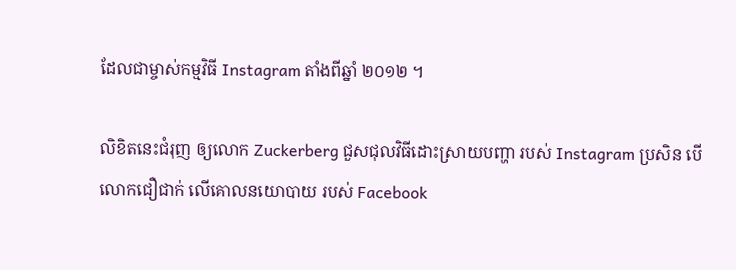ដែលជាម្ចាស់កម្មវិធី Instagram តាំងពីឆ្នាំ ២០១២ ។

លិខិតនេះជំរុញ ឲ្យលោក Zuckerberg ជួសជុលវិធីដោះស្រាយបញ្ហា របស់ Instagram ប្រសិន បើលោកជឿជាក់ លើគោលនយោបាយ របស់ Facebook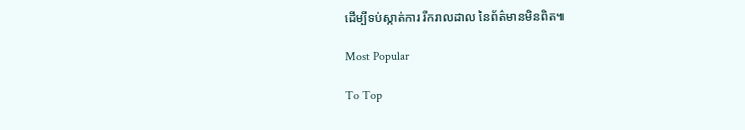ដើម្បីទប់ស្កាត់ការ រីករាលដាល នៃព័ត៌មានមិនពិត៕

Most Popular

To Top